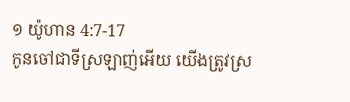១ យ៉ូហាន 4:7-17
កូនចៅជាទីស្រឡាញ់អើយ យើងត្រូវស្រ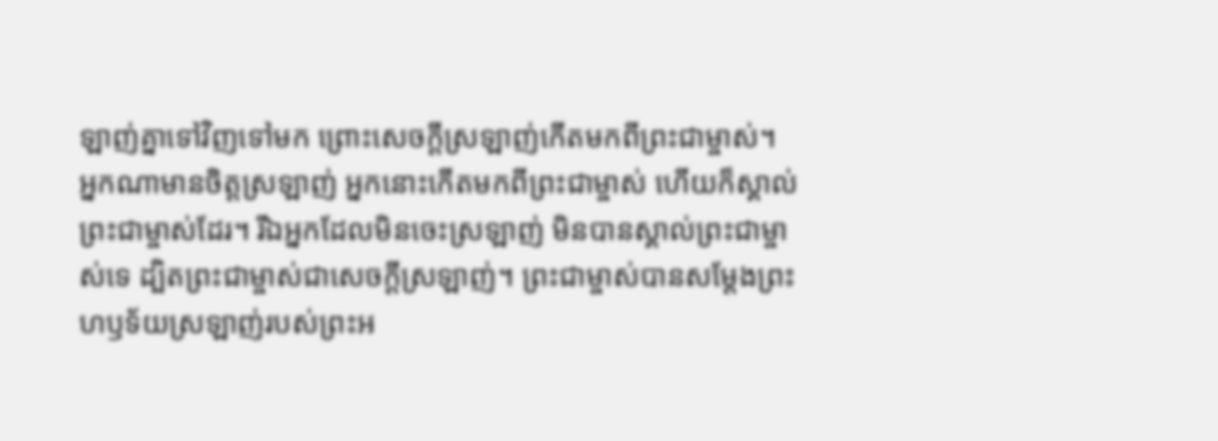ឡាញ់គ្នាទៅវិញទៅមក ព្រោះសេចក្ដីស្រឡាញ់កើតមកពីព្រះជាម្ចាស់។ អ្នកណាមានចិត្តស្រឡាញ់ អ្នកនោះកើតមកពីព្រះជាម្ចាស់ ហើយក៏ស្គាល់ព្រះជាម្ចាស់ដែរ។ រីឯអ្នកដែលមិនចេះស្រឡាញ់ មិនបានស្គាល់ព្រះជាម្ចាស់ទេ ដ្បិតព្រះជាម្ចាស់ជាសេចក្ដីស្រឡាញ់។ ព្រះជាម្ចាស់បានសម្តែងព្រះហឫទ័យស្រឡាញ់របស់ព្រះអ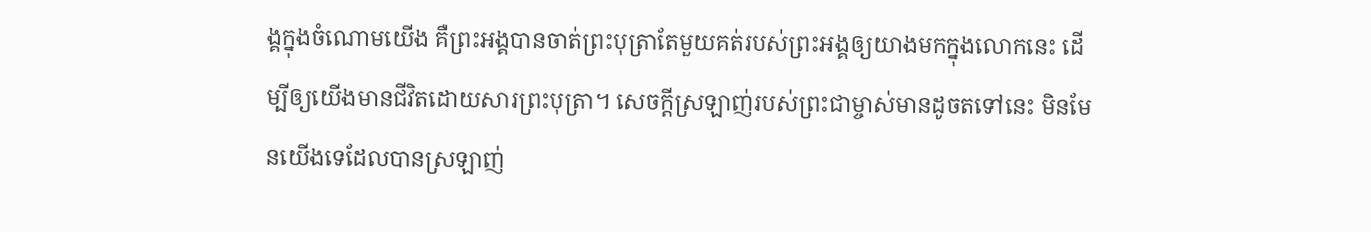ង្គក្នុងចំណោមយើង គឺព្រះអង្គបានចាត់ព្រះបុត្រាតែមួយគត់របស់ព្រះអង្គឲ្យយាងមកក្នុងលោកនេះ ដើម្បីឲ្យយើងមានជីវិតដោយសារព្រះបុត្រា។ សេចក្ដីស្រឡាញ់របស់ព្រះជាម្ចាស់មានដូចតទៅនេះ មិនមែនយើងទេដែលបានស្រឡាញ់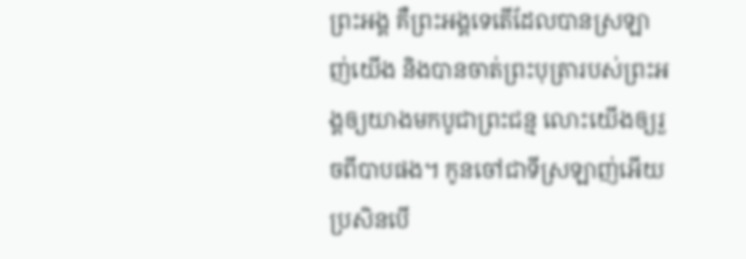ព្រះអង្គ គឺព្រះអង្គទេតើដែលបានស្រឡាញ់យើង និងបានចាត់ព្រះបុត្រារបស់ព្រះអង្គឲ្យយាងមកបូជាព្រះជន្ម លោះយើងឲ្យរួចពីបាបផង។ កូនចៅជាទីស្រឡាញ់អើយ ប្រសិនបើ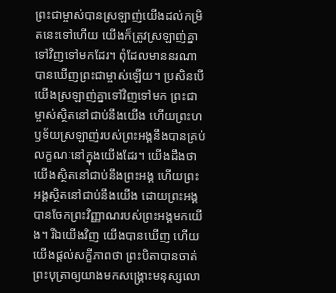ព្រះជាម្ចាស់បានស្រឡាញ់យើងដល់កម្រិតនេះទៅហើយ យើងក៏ត្រូវស្រឡាញ់គ្នាទៅវិញទៅមកដែរ។ ពុំដែលមាននរណាបានឃើញព្រះជាម្ចាស់ឡើយ។ ប្រសិនបើយើងស្រឡាញ់គ្នាទៅវិញទៅមក ព្រះជាម្ចាស់ស្ថិតនៅជាប់នឹងយើង ហើយព្រះហឫទ័យស្រឡាញ់របស់ព្រះអង្គនឹងបានគ្រប់លក្ខណៈនៅក្នុងយើងដែរ។ យើងដឹងថា យើងស្ថិតនៅជាប់នឹងព្រះអង្គ ហើយព្រះអង្គស្ថិតនៅជាប់នឹងយើង ដោយព្រះអង្គបានចែកព្រះវិញ្ញាណរបស់ព្រះអង្គមកយើង។ រីឯយើងវិញ យើងបានឃើញ ហើយយើងផ្ដល់សក្ខីភាពថា ព្រះបិតាបានចាត់ព្រះបុត្រាឲ្យយាងមកសង្គ្រោះមនុស្សលោ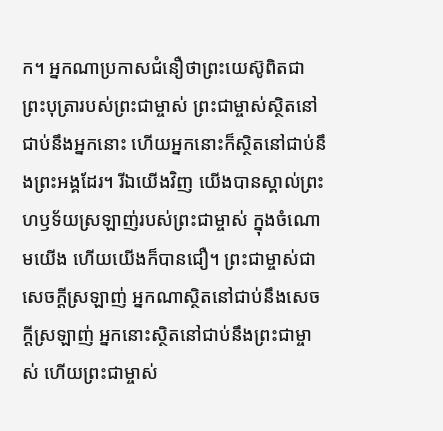ក។ អ្នកណាប្រកាសជំនឿថាព្រះយេស៊ូពិតជាព្រះបុត្រារបស់ព្រះជាម្ចាស់ ព្រះជាម្ចាស់ស្ថិតនៅជាប់នឹងអ្នកនោះ ហើយអ្នកនោះក៏ស្ថិតនៅជាប់នឹងព្រះអង្គដែរ។ រីឯយើងវិញ យើងបានស្គាល់ព្រះហឫទ័យស្រឡាញ់របស់ព្រះជាម្ចាស់ ក្នុងចំណោមយើង ហើយយើងក៏បានជឿ។ ព្រះជាម្ចាស់ជាសេចក្ដីស្រឡាញ់ អ្នកណាស្ថិតនៅជាប់នឹងសេចក្ដីស្រឡាញ់ អ្នកនោះស្ថិតនៅជាប់នឹងព្រះជាម្ចាស់ ហើយព្រះជាម្ចាស់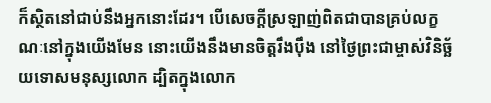ក៏ស្ថិតនៅជាប់នឹងអ្នកនោះដែរ។ បើសេចក្ដីស្រឡាញ់ពិតជាបានគ្រប់លក្ខណៈនៅក្នុងយើងមែន នោះយើងនឹងមានចិត្តរឹងប៉ឹង នៅថ្ងៃព្រះជាម្ចាស់វិនិច្ឆ័យទោសមនុស្សលោក ដ្បិតក្នុងលោក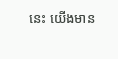នេះ យើងមាន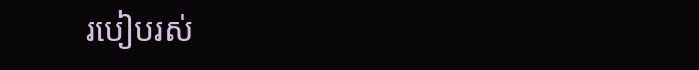របៀបរស់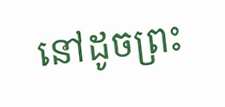នៅដូចព្រះ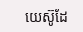យេស៊ូដែ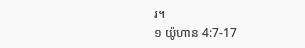រ។
១ យ៉ូហាន 4:7-17